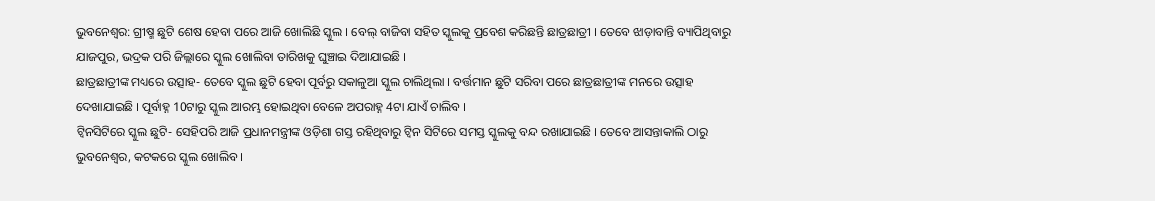ଭୁବନେଶ୍ବର: ଗ୍ରୀଷ୍ମ ଛୁଟି ଶେଷ ହେବା ପରେ ଆଜି ଖୋଲିଛି ସ୍କୁଲ । ବେଲ୍ ବାଜିବା ସହିତ ସ୍କୁଲକୁ ପ୍ରବେଶ କରିଛନ୍ତି ଛାତ୍ରଛାତ୍ରୀ । ତେବେ ଝାଡ଼ାବାନ୍ତି ବ୍ୟାପିଥିବାରୁ ଯାଜପୁର, ଭଦ୍ରକ ପରି ଜିଲ୍ଲାରେ ସ୍କୁଲ ଖୋଲିବା ତାରିଖକୁ ଘୁଞ୍ଚାଇ ଦିଆଯାଇଛି ।
ଛାତ୍ରଛାତ୍ରୀଙ୍କ ମଧ୍ୟରେ ଉତ୍ସାହ- ତେବେ ସ୍କୁଲ ଛୁଟି ହେବା ପୂର୍ବରୁ ସକାଳୁଆ ସ୍କୁଲ ଚାଲିଥିଲା । ବର୍ତ୍ତମାନ ଛୁଟି ସରିବା ପରେ ଛାତ୍ରଛାତ୍ରୀଙ୍କ ମନରେ ଉତ୍ସାହ ଦେଖାଯାଇଛି । ପୂର୍ବାହ୍ନ 10ଟାରୁ ସ୍କୁଲ ଆରମ୍ଭ ହୋଇଥିବା ବେଳେ ଅପରାହ୍ନ 4ଟା ଯାଏଁ ଚାଲିବ ।
ଟ୍ବିନସିଟିରେ ସ୍କୁଲ ଛୁଟି- ସେହିପରି ଆଜି ପ୍ରଧାନମନ୍ତ୍ରୀଙ୍କ ଓଡ଼ିଶା ଗସ୍ତ ରହିଥିବାରୁ ଟ୍ବିନ ସିଟିରେ ସମସ୍ତ ସ୍କୁଲକୁ ବନ୍ଦ ରଖାଯାଇଛି । ତେବେ ଆସନ୍ତାକାଲି ଠାରୁ ଭୁବନେଶ୍ବର, କଟକରେ ସ୍କୁଲ ଖୋଲିବ ।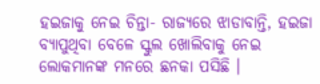ହଇଜାକୁ ନେଇ ଚିନ୍ତା- ରାଜ୍ୟରେ ଝାଡାବାନ୍ତି, ହଇଜା ବ୍ୟାପୁଥିବା ବେଳେ ସ୍କୁଲ ଖୋଲିବାକୁ ନେଇ ଲୋକମାନଙ୍କ ମନରେ ଛନକା ପସିଛି ।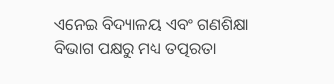ଏନେଇ ବିଦ୍ୟାଳୟ ଏବଂ ଗଣଶିକ୍ଷା ବିଭାଗ ପକ୍ଷରୁ ମଧ୍ୟ ତତ୍ପରତା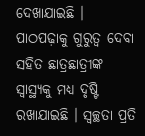ଦେଖାଯାଇଛି ।
ପାଠପଢ଼ାକୁ ଗୁରୁତ୍ବ ଦେବା ସହିତ ଛାତ୍ରଛାତ୍ରୀଙ୍କ ସ୍ବାସ୍ଥ୍ୟକୁ ମଧ୍ୟ ଦୃଷ୍ଟି ରଖାଯାଇଛି । ସ୍ବଚ୍ଛତା ପ୍ରତି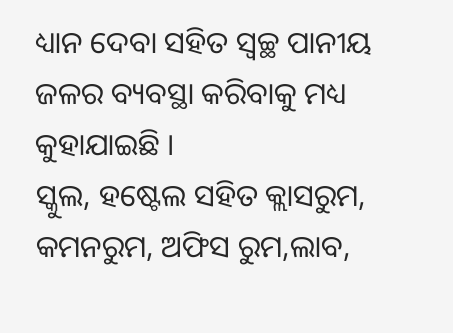ଧ୍ୟାନ ଦେବା ସହିତ ସ୍ବଚ୍ଛ ପାନୀୟ ଜଳର ବ୍ୟବସ୍ଥା କରିବାକୁ ମଧ୍ୟ କୁହାଯାଇଛି ।
ସ୍କୁଲ, ହଷ୍ଟେଲ ସହିତ କ୍ଲାସରୁମ, କମନରୁମ, ଅଫିସ ରୁମ,ଲାବ,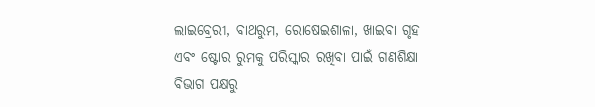ଲାଇବ୍ରେରୀ, ବାଥରୁମ, ରୋଷେଇଶାଳା, ଖାଇବା ଗୃହ ଏବଂ ଷ୍ଟୋର ରୁମକୁ ପରିସ୍କାର ରଖିବା ପାଇଁ ଗଣଶିକ୍ଷା ବିଭାଗ ପକ୍ଷରୁ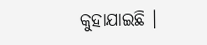କୁହାଯାଇଛି ।